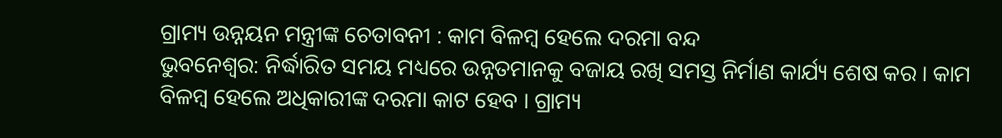ଗ୍ରାମ୍ୟ ଉନ୍ନୟନ ମନ୍ତ୍ରୀଙ୍କ ଚେତାବନୀ : କାମ ବିଳମ୍ବ ହେଲେ ଦରମା ବନ୍ଦ
ଭୁବନେଶ୍ୱର: ନିର୍ଦ୍ଧାରିତ ସମୟ ମଧ୍ୟରେ ଉନ୍ନତମାନକୁ ବଜାୟ ରଖି ସମସ୍ତ ନିର୍ମାଣ କାର୍ଯ୍ୟ ଶେଷ କର । କାମ ବିଳମ୍ବ ହେଲେ ଅଧିକାରୀଙ୍କ ଦରମା କାଟ ହେବ । ଗ୍ରାମ୍ୟ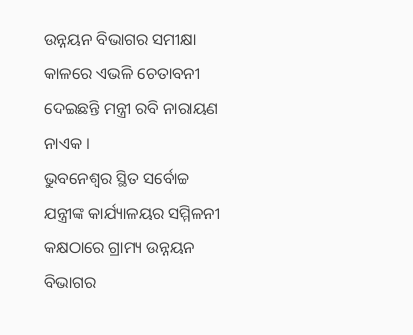ଉନ୍ନୟନ ବିଭାଗର ସମୀକ୍ଷା କାଳରେ ଏଭଳି ଚେତାବନୀ ଦେଇଛନ୍ତି ମନ୍ତ୍ରୀ ରବି ନାରାୟଣ ନାଏକ ।
ଭୁବନେଶ୍ୱର ସ୍ଥିତ ସର୍ବୋଚ୍ଚ ଯନ୍ତ୍ରୀଙ୍କ କାର୍ଯ୍ୟାଳୟର ସମ୍ମିଳନୀ କକ୍ଷଠାରେ ଗ୍ରାମ୍ୟ ଉନ୍ନୟନ ବିଭାଗର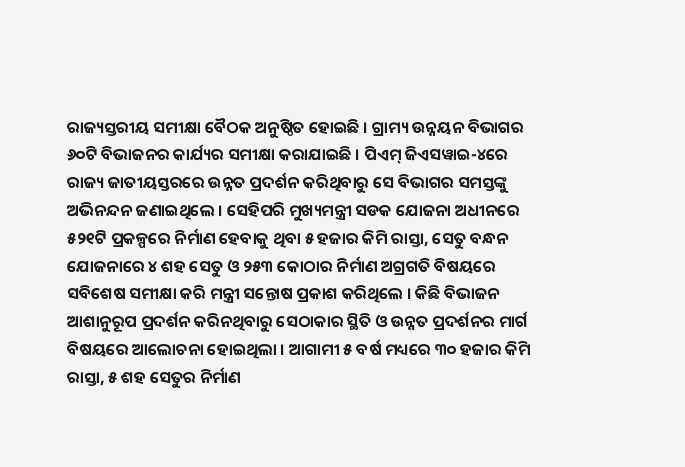ରାଜ୍ୟସ୍ତରୀୟ ସମୀକ୍ଷା ବୈଠକ ଅନୁଷ୍ଠିତ ହୋଇଛି । ଗ୍ରାମ୍ୟ ଉନ୍ନୟନ ବିଭାଗର ୬୦ଟି ବିଭାଜନର କାର୍ଯ୍ୟର ସମୀକ୍ଷା କରାଯାଇଛି । ପିଏମ୍ ଜିଏସୱାଇ-୪ରେ ରାଜ୍ୟ ଜାତୀୟସ୍ତରରେ ଉନ୍ନତ ପ୍ରଦର୍ଶନ କରିଥିବାରୁ ସେ ବିଭାଗର ସମସ୍ତଙ୍କୁ ଅଭିନନ୍ଦନ ଜଣାଇଥିଲେ । ସେହିପରି ମୁଖ୍ୟମନ୍ତ୍ରୀ ସଡକ ଯୋଜନା ଅଧୀନରେ ୫୨୧ଟି ପ୍ରକଳ୍ପରେ ନିର୍ମାଣ ହେବାକୁ ଥିବା ୫ ହଜାର କିମି ରାସ୍ତା, ସେତୁ ବନ୍ଧନ ଯୋଜନାରେ ୪ ଶହ ସେତୁ ଓ ୨୫୩ କୋଠାର ନିର୍ମାଣ ଅଗ୍ରଗତି ବିଷୟରେ ସବିଶେଷ ସମୀକ୍ଷା କରି ମନ୍ତ୍ରୀ ସନ୍ତୋଷ ପ୍ରକାଶ କରିଥିଲେ । କିଛି ବିଭାଜନ ଆଶାନୁରୂପ ପ୍ରଦର୍ଶନ କରିନଥିବାରୁ ସେଠାକାର ସ୍ଥିତି ଓ ଉନ୍ନତ ପ୍ରଦର୍ଶନର ମାର୍ଗ ବିଷୟରେ ଆଲୋଚନା ହୋଇଥିଲା । ଆଗାମୀ ୫ ବର୍ଷ ମଧ୍ୟରେ ୩୦ ହଜାର କିମି ରାସ୍ତା, ୫ ଶହ ସେତୁର ନିର୍ମାଣ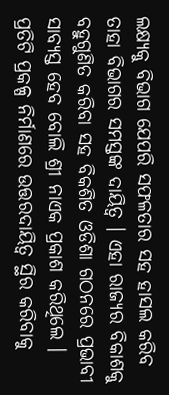ଲକ୍ଷ୍ୟକୁ ବିଭାଗ ଯେପରି ସଫଳତାର ସହ ହାସଲ କରିବ ତାହା ବିଭାଗର ସମସ୍ତଙ୍କ ଦାୟିତ୍ୱ । ଏହା ରାଜ୍ୟର ବିକାଶକୁ ବହୁଗୁଣିତ କରିବା ସହ ବିକଶିତ ଓଡିଶା ଗଠନରେ ପ୍ରଭାବୀ ସାବ୍ୟସ୍ତ ହେବ ବୋଲି ଶ୍ରୀ ନାଏକ ପ୍ରକାଶ କରିଥିଲେ ।
ପ୍ରତିଟି ପ୍ରକଳ୍ପ ନିର୍ମାଣରେ ଉତ୍ତରଦାୟିତ୍ୱ ସ୍ଥିର କରିବାକୁ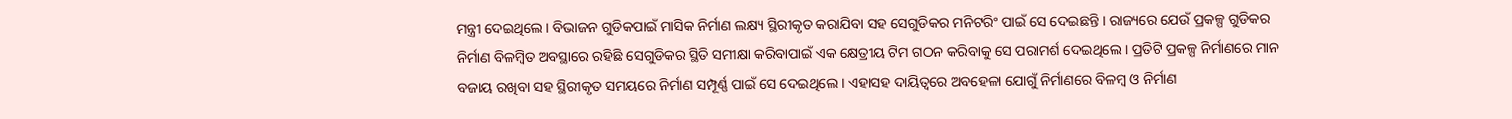ମନ୍ତ୍ରୀ ଦେଇଥିଲେ । ବିଭାଜନ ଗୁଡିକପାଇଁ ମାସିକ ନିର୍ମାଣ ଲକ୍ଷ୍ୟ ସ୍ଥିରୀକୃତ କରାଯିବା ସହ ସେଗୁଡିକର ମନିଟରିଂ ପାଇଁ ସେ ଦେଇଛନ୍ତି । ରାଜ୍ୟରେ ଯେଉଁ ପ୍ରକଳ୍ପ ଗୁଡିକର ନିର୍ମାଣ ବିଳମ୍ବିତ ଅବସ୍ଥାରେ ରହିଛି ସେଗୁଡିକର ସ୍ଥିତି ସମୀକ୍ଷା କରିବାପାଇଁ ଏକ କ୍ଷେତ୍ରୀୟ ଟିମ ଗଠନ କରିବାକୁ ସେ ପରାମର୍ଶ ଦେଇଥିଲେ । ପ୍ରତିଟି ପ୍ରକଳ୍ପ ନିର୍ମାଣରେ ମାନ ବଜାୟ ରଖିବା ସହ ସ୍ଥିରୀକୃତ ସମୟରେ ନିର୍ମାଣ ସମ୍ପୂର୍ଣ୍ଣ ପାଇଁ ସେ ଦେଇଥିଲେ । ଏହାସହ ଦାୟିତ୍ୱରେ ଅବହେଳା ଯୋଗୁଁ ନିର୍ମାଣରେ ବିଳମ୍ବ ଓ ନିର୍ମାଣ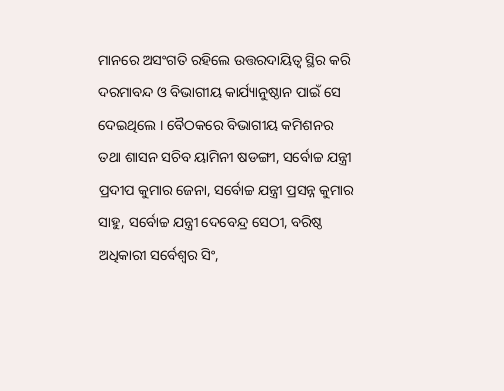ମାନରେ ଅସଂଗତି ରହିଲେ ଉତ୍ତରଦାୟିତ୍ୱ ସ୍ଥିର କରି ଦରମାବନ୍ଦ ଓ ବିଭାଗୀୟ କାର୍ଯ୍ୟାନୁଷ୍ଠାନ ପାଇଁ ସେ ଦେଇଥିଲେ । ବୈଠକରେ ବିଭାଗୀୟ କମିଶନର ତଥା ଶାସନ ସଚିବ ୟାମିନୀ ଷଡଙ୍ଗୀ, ସର୍ବୋଚ୍ଚ ଯନ୍ତ୍ରୀ ପ୍ରଦୀପ କୁମାର ଜେନା, ସର୍ବୋଚ୍ଚ ଯନ୍ତ୍ରୀ ପ୍ରସନ୍ନ କୁମାର ସାହୁ, ସର୍ବୋଚ୍ଚ ଯନ୍ତ୍ରୀ ଦେବେନ୍ଦ୍ର ସେଠୀ, ବରିଷ୍ଠ ଅଧିକାରୀ ସର୍ବେଶ୍ୱର ସିଂ,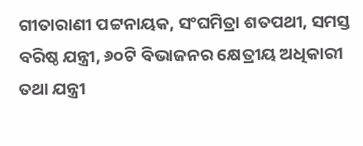ଗୀତାରାଣୀ ପଟ୍ଟନାୟକ, ସଂଘମିତ୍ରା ଶତପଥୀ, ସମସ୍ତ ବରିଷ୍ଠ ଯନ୍ତ୍ରୀ, ୬୦ଟି ବିଭାଜନର କ୍ଷେତ୍ରୀୟ ଅଧିକାରୀ ତଥା ଯନ୍ତ୍ରୀ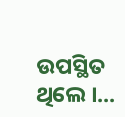ଉପସ୍ଥିତ ଥିଲେ ।...